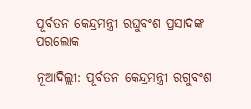ପୂର୍ବତନ କେନ୍ଦ୍ରମନ୍ତ୍ରୀ ରଘୁବଂଶ ପ୍ରସାଦଙ୍କ ପରଲୋକ

ନୂଆଦିଲ୍ଲୀ: ପୂର୍ବତନ କେନ୍ଦ୍ରମନ୍ତ୍ରୀ ରଗୁବଂଶ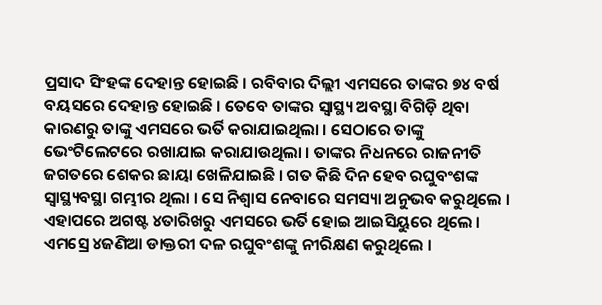ପ୍ରସାଦ ସିଂହଙ୍କ ଦେହାନ୍ତ ହୋଇଛି । ରବିବାର ଦିଲ୍ଲୀ ଏମସରେ ତାଙ୍କର ୭୪ ବର୍ଷ ବୟସରେ ଦେହାନ୍ତ ହୋଇଛି । ତେବେ ତାଙ୍କର ସ୍ୱାସ୍ଥ୍ୟ ଅବସ୍ଥା ବିଗିଡ଼ି ଥିବା କାରଣରୁ ତାଙ୍କୁ ଏମସରେ ଭର୍ତି କରାଯାଇଥିଲା । ସେଠାରେ ତାଙ୍କୁ ଭେଂଟିଲେଟରେ ରଖାଯାଇ କରାଯାଉଥିଲା । ତାଙ୍କର ନିଧନରେ ରାଜନୀତି ଜଗତରେ ଶେକର ଛାୟା ଖେଳିଯାଇଛି । ଗତ କିଛି ଦିନ ହେବ ରଘୁବଂଶଙ୍କ ସ୍ୱାସ୍ଥ୍ୟବସ୍ଥା ଗମ୍ଭୀର ଥିଲା । ସେ ନିଶ୍ୱାସ ନେବାରେ ସମସ୍ୟା ଅନୁଭବ କରୁଥିଲେ । ଏହାପରେ ଅଗଷ୍ଟ ୪ତାରିଖରୁ ଏମସରେ ଭର୍ତି ହୋଇ ଆଇସିୟୁରେ ଥିଲେ । ଏମସ୍ରେ ୪ଜଣିଆ ଡାକ୍ତରୀ ଦଳ ରଘୁବଂଶଙ୍କୁ ନୀରିକ୍ଷଣ କରୁଥିଲେ ।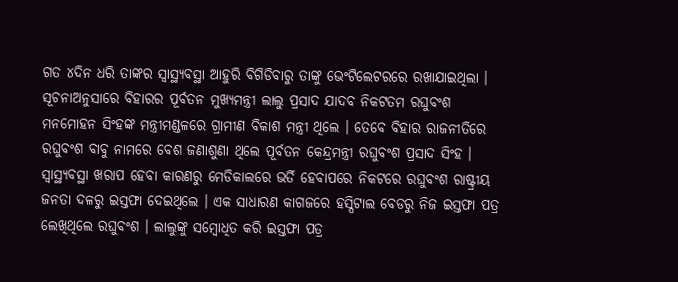ଗତ ୪ଦିନ ଧରି ତାଙ୍କର ସ୍ୱାସ୍ଥ୍ୟବସ୍ଥା ଆହୁରି ବିଗିଡିବାରୁ ତାଙ୍କୁ ଭେଂଟିଲେଟରରେ ରଖାଯାଇଥିଲା । ସୂଚନାଅନୁସାରେ ବିହାରର ପୂର୍ବତନ ମୁଖ୍ୟମନ୍ତ୍ରୀ ଲାଲୁ ପ୍ରସାଦ ଯାଦବ ନିକଟତମ ରଘୁବଂଶ ମନମୋହନ ସିଂହଙ୍କ ମନ୍ତ୍ରୀମଣ୍ଡଳରେ ଗ୍ରାମୀଣ ବିକାଶ ମନ୍ତ୍ରୀ ଥିଲେ । ତେବେ ବିହାର ରାଜନୀତିରେ ରଘୁବଂଶ ବାବୁ ନାମରେ ବେଶ ଜଣାଶୁଣା ଥିଲେ ପୂର୍ବତନ କେନ୍ଦ୍ରମନ୍ତ୍ରୀ ରଘୁବଂଶ ପ୍ରସାଦ ସିଂହ । ସ୍ୱାସ୍ଥ୍ୟବସ୍ଥା ଖରାପ ହେବା କାରଣରୁ ମେଡିକାଲରେ ଭର୍ତି ହେବାପରେ ନିକଟରେ ରଘୁବଂଶ ରାଷ୍ଟ୍ରୀୟ ଜନତା ଦଳରୁ ଇସ୍ତଫା ଦେଇଥିଲେ । ଏକ ସାଧାରଣ କାଗଜରେ ହସ୍ପିଟାଲ ବେଡରୁ ନିଜ ଇସ୍ତଫା ପତ୍ର ଲେଖିଥିଲେ ରଘୁବଂଶ । ଲାଲୁଙ୍କୁ ସମ୍ବୋଧିତ କରି ଇସ୍ତଫା ପତ୍ର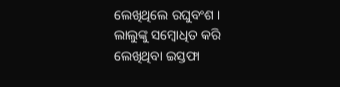ଲେଖିଥିଲେ ରଘୁବଂଶ । ଲାଲୁଙ୍କୁ ସମ୍ବୋଧିତ କରି ଲେଖିଥିବା ଇସ୍ତଫା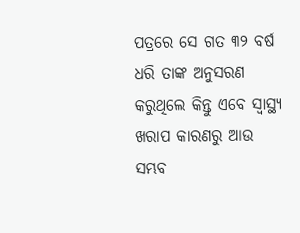ପତ୍ରରେ ସେ ଗତ ୩୨ ବର୍ଷ ଧରି ତାଙ୍କ ଅନୁସରଣ କରୁଥିଲେ କିନ୍ତୁ ଏବେ ସ୍ୱାସ୍ଥ୍ୟ ଖରାପ କାରଣରୁ ଆଉ ସମ୍ଭବ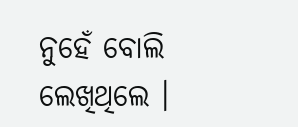ନୁହେଁ ବୋଲି ଲେଖିଥିଲେ ।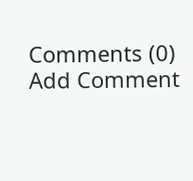Comments (0)
Add Comment